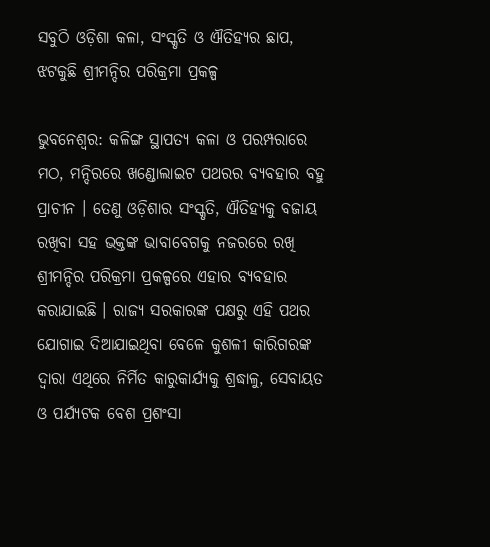ସବୁଠି ଓଡ଼ିଶା କଳା, ସଂସ୍କୃତି ଓ ଐତିହ୍ୟର ଛାପ, ଝଟକୁଛି ଶ୍ରୀମନ୍ଦିର ପରିକ୍ରମା ପ୍ରକଳ୍ପ

ଭୁବନେଶ୍ବର: କଳିଙ୍ଗ ସ୍ଥାପତ୍ୟ କଳା ଓ ପରମ୍ପରାରେ ମଠ, ମନ୍ଦିରରେ ଖଣ୍ଡୋଲାଇଟ ପଥରର ବ୍ୟବହାର ବହୁ ପ୍ରାଚୀନ । ତେଣୁ ଓଡ଼ିଶାର ସଂସ୍କୃତି, ଐତିହ୍ୟକୁ ବଜାୟ ରଖିବା ସହ ଭକ୍ତଙ୍କ ଭାବାବେଗକୁ ନଜରରେ ରଖି ଶ୍ରୀମନ୍ଦିର ପରିକ୍ରମା ପ୍ରକଳ୍ପରେ ଏହାର ବ୍ୟବହାର କରାଯାଇଛି । ରାଜ୍ୟ ସରକାରଙ୍କ ପକ୍ଷରୁ ଏହି ପଥର ଯୋଗାଇ ଦିଆଯାଇଥିବା ବେଳେ କୁଶଳୀ କାରିଗରଙ୍କ ଦ୍ବାରା ଏଥିରେ ନିର୍ମିତ କାରୁକାର୍ଯ୍ୟକୁ ଶ୍ରଦ୍ଧାଳୁ, ସେବାୟତ ଓ ପର୍ଯ୍ୟଟକ ବେଶ ପ୍ରଶଂସା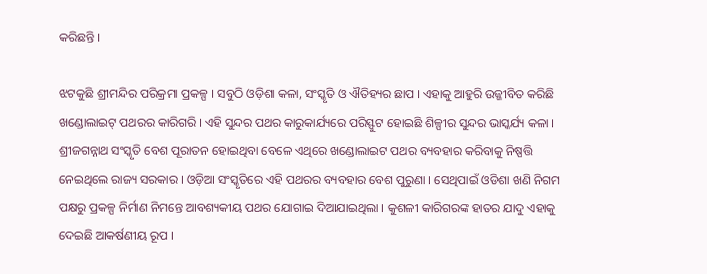କରିଛନ୍ତି ।

ଝଟକୁଛି ଶ୍ରୀମନ୍ଦିର ପରିକ୍ରମା ପ୍ରକଳ୍ପ । ସବୁଠି ଓଡ଼ିଶା କଳା, ସଂସ୍କୃତି ଓ ଐତିହ୍ୟର ଛାପ । ଏହାକୁ ଆହୁରି ଉଜ୍ଜୀବିତ କରିଛି ଖଣ୍ଡୋଲାଇଟ୍ ପଥରର କାରିଗରି । ଏହି ସୁନ୍ଦର ପଥର କାରୁକାର୍ଯ୍ୟରେ ପରିସ୍ଫୁଟ ହୋଇଛି ଶିଳ୍ପୀର ସୁନ୍ଦର ଭାସ୍କର୍ଯ୍ୟ କଳା । ଶ୍ରୀଜଗନ୍ନାଥ ସଂସ୍କୃତି ବେଶ ପୂରାତନ ହୋଇଥିବା ବେଳେ ଏଥିରେ ଖଣ୍ଡୋଲାଇଟ ପଥର ବ୍ୟବହାର କରିବାକୁ ନିଷ୍ପତ୍ତି ନେଇଥିଲେ ରାଜ୍ୟ ସରକାର । ଓଡ଼ିଆ ସଂସ୍କୃତିରେ ଏହି ପଥରର ବ୍ୟବହାର ବେଶ ପୁରୁଣା । ସେଥିପାଇଁ ଓଡିଶା ଖଣି ନିଗମ ପକ୍ଷରୁ ପ୍ରକଳ୍ପ ନିର୍ମାଣ ନିମନ୍ତେ ଆବଶ୍ୟକୀୟ ପଥର ଯୋଗାଇ ଦିଆଯାଇଥିଲା । କୁଶଳୀ କାରିଗରଙ୍କ ହାତର ଯାଦୁ ଏହାକୁ ଦେଇଛି ଆକର୍ଷଣୀୟ ରୂପ ।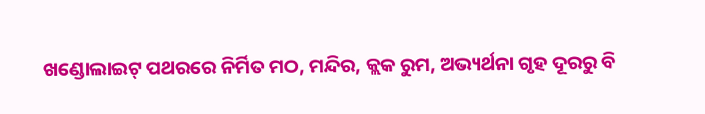ଖଣ୍ଡୋଲାଇଟ୍ ପଥରରେ ନିର୍ମିତ ମଠ, ମନ୍ଦିର, କ୍ଲକ ରୁମ, ଅଭ୍ୟର୍ଥନା ଗୃହ ଦୂରରୁ ବି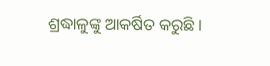ଶ୍ରଦ୍ଧାଳୁଙ୍କୁ ଆକର୍ଷିତ କରୁଛି ।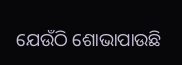ଯେଉଁଠି ଶୋଭାପାଉଛି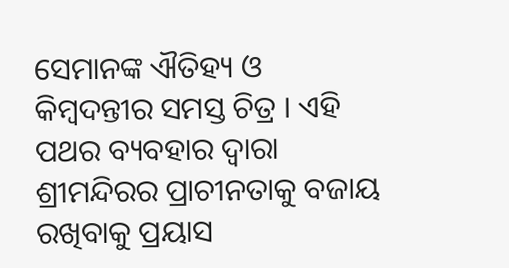ସେମାନଙ୍କ ଐତିହ୍ୟ ଓ କିମ୍ବଦନ୍ତୀର ସମସ୍ତ ଚିତ୍ର । ଏହି ପଥର ବ୍ୟବହାର ଦ୍ବାରା ଶ୍ରୀମନ୍ଦିରର ପ୍ରାଚୀନତାକୁ ବଜାୟ ରଖିବାକୁ ପ୍ରୟାସ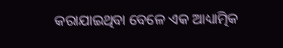କରାଯାଇଥିବା ବେଳେ ଏକ ଆଧ୍ୟାତ୍ମିକ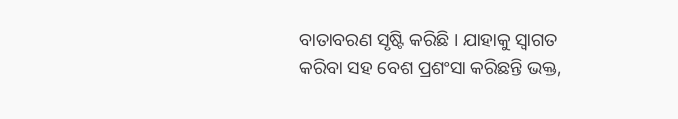ବାତାବରଣ ସୃଷ୍ଟି କରିଛି । ଯାହାକୁ ସ୍ବାଗତ କରିବା ସହ ବେଶ ପ୍ରଶଂସା କରିଛନ୍ତି ଭକ୍ତ,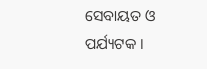ସେବାୟତ ଓ ପର୍ଯ୍ୟଟକ ।